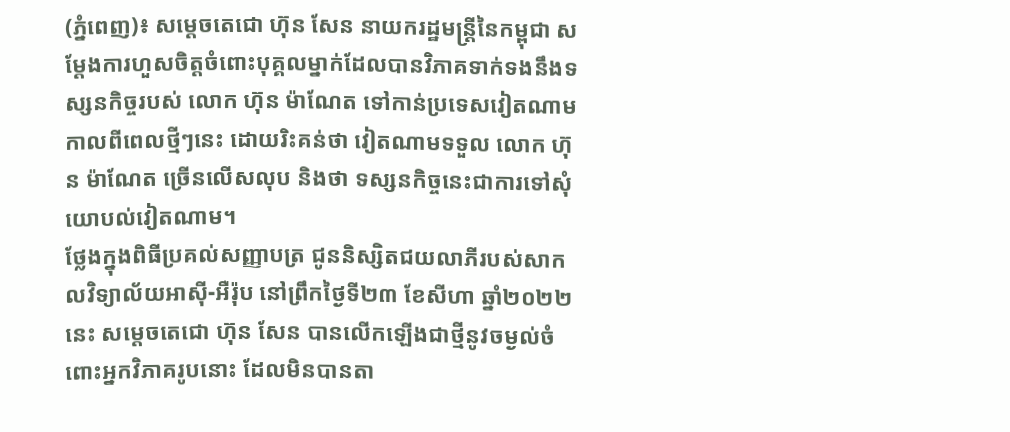(ភ្នំពេញ)៖ សម្តេចតេជោ ហ៊ុន សែន នាយករដ្ឋមន្ត្រីនៃកម្ពុជា សម្តែងការហួសចិត្តចំពោះបុគ្គលម្នាក់ដែលបានវិភាគទាក់ទងនឹងទស្សនកិច្ចរបស់ លោក ហ៊ុន ម៉ាណែត ទៅកាន់ប្រទេសវៀតណាម កាលពីពេលថ្មីៗនេះ ដោយរិះគន់ថា វៀតណាមទទួល លោក ហ៊ុន ម៉ាណែត ច្រើនលើសលុប និងថា ទស្សនកិច្ចនេះជាការទៅសុំយោបល់វៀតណាម។
ថ្លែងក្នុងពិធីប្រគល់សញ្ញាបត្រ ជូននិស្សិតជយលាភីរបស់សាកលវិទ្យាល័យអាស៊ី-អឺរ៉ុប នៅព្រឹកថ្ងៃទី២៣ ខែសីហា ឆ្នាំ២០២២នេះ សម្តេចតេជោ ហ៊ុន សែន បានលើកឡើងជាថ្មីនូវចម្ងល់ចំពោះអ្នកវិភាគរូបនោះ ដែលមិនបានតា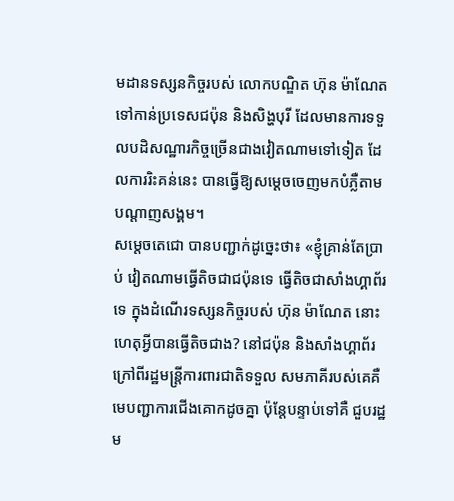មដានទស្សនកិច្ចរបស់ លោកបណ្ឌិត ហ៊ុន ម៉ាណែត ទៅកាន់ប្រទេសជប៉ុន និងសិង្ហបុរី ដែលមានការទទួលបដិសណ្ឋារកិច្ចច្រើនជាងវៀតណាមទៅទៀត ដែលការរិះគន់នេះ បានធ្វើឱ្យសម្តេចចេញមកបំភ្លឺតាមបណ្តាញសង្គម។
សម្តេចតេជោ បានបញ្ជាក់ដូច្នេះថា៖ «ខ្ញុំគ្រាន់តែប្រាប់ វៀតណាមធ្វើតិចជាជប៉ុនទេ ធ្វើតិចជាសាំងហ្គាព័រទេ ក្នុងដំណើរទស្សនកិច្ចរបស់ ហ៊ុន ម៉ាណែត នោះ ហេតុអ្វីបានធ្វើតិចជាង? នៅជប៉ុន និងសាំងហ្គាព័រ ក្រៅពីរដ្ឋមន្ត្រីការពារជាតិទទួល សមភាគីរបស់គេគឺមេបញ្ជាការជើងគោកដូចគ្នា ប៉ុន្តែបន្ទាប់ទៅគឺ ជួបរដ្ឋម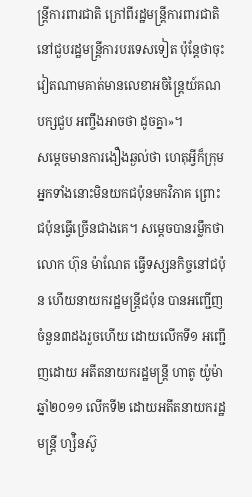ន្ត្រីការពារជាតិ ក្រៅពីរដ្ឋមន្ត្រីការពារជាតិ នៅជួបរដ្ឋមន្ត្រីការបរទេសទៀត ប៉ុន្តែថាចុះ វៀតណាមគាត់មានលេខាអចិន្ត្រៃយ៍គណបក្សជួប អញ្ចឹងអាចថា ដូចគ្នា»។
សម្តេចមានការងឿងឆ្ងល់ថា ហេតុអ្វីក៏ក្រុមអ្នកទាំងនោះមិនយកជប៉ុនមកវិភាគ ព្រោះជប៉ុនធ្វើច្រើនជាងគេ។ សម្តេចបានរម្លឹកថា លោក ហ៊ុន ម៉ាណែត ធ្វើទស្សនកិច្ចនៅជប៉ុន ហើយនាយករដ្ឋមន្ត្រីជប៉ុន បានអញ្ជើញចំនួន៣ដងរួចហើយ ដោយលើកទី១ អញ្ជើញដោយ អតីតនាយករដ្ឋមន្ត្រី ហាតូ យ៉ូម៉ា ឆ្នាំ២០១១ លើកទី២ ដោយអតីតនាយករដ្ឋមន្ត្រី ហ្ស៉ិនស៊ូ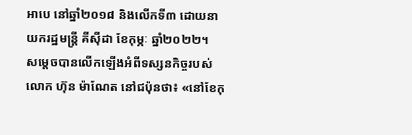អាបេ នៅឆ្នាំ២០១៨ និងលើកទី៣ ដោយនាយករដ្ឋមន្ត្រី គីសុីដា ខែកុម្ភៈ ឆ្នាំ២០២២។
សម្តេចបានលើកឡើងអំពីទស្សនកិច្ចរបស់ លោក ហ៊ុន ម៉ាណែត នៅជប៉ុនថា៖ «នៅខែកុ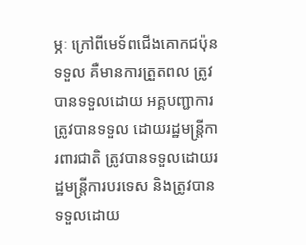ម្ភៈ ក្រៅពីមេទ័ពជើងគោកជប៉ុនទទួល គឺមានការត្រួតពល ត្រូវបានទទួលដោយ អគ្គបញ្ជាការ ត្រូវបានទទួល ដោយរដ្ឋមន្ត្រីការពារជាតិ ត្រូវបានទទួលដោយរដ្ឋមន្ត្រីការបរទេស និងត្រូវបានទទួលដោយ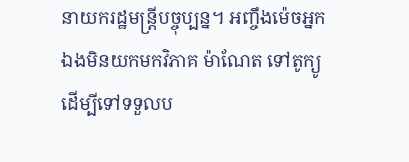នាយករដ្ឋមន្ត្រីបច្ចុប្បន្ន។ អញ្ចឹងម៉េចអ្នកឯងមិនយកមកវិភាគ ម៉ាណែត ទៅតូក្យូដើម្បីទៅទទួលប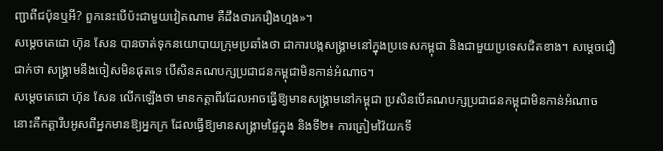ញ្ជាពីជប៉ុនឬអី? ពួកនេះបើប៉ះជាមួយវៀតណាម គឺដឹងថារករឿងហ្មង»។
សម្តេចតេជោ ហ៊ុន សែន បានចាត់ទុកនយោបាយក្រុមប្រឆាំងថា ជាការបង្កសង្គ្រាមនៅក្នុងប្រទេសកម្ពុជា និងជាមួយប្រទេសជិតខាង។ សម្តេចជឿជាក់ថា សង្គ្រាមនឹងចៀសមិនផុតទេ បើសិនគណបក្សប្រជាជនកម្ពុជាមិនកាន់អំណាច។
សម្តេចតេជោ ហ៊ុន សែន លើកឡើងថា មានកត្តាពីរដែលអាចធ្វើឱ្យមានសង្គ្រាមនៅកម្ពុជា ប្រសិនបើគណបក្សប្រជាជនកម្ពុជាមិនកាន់អំណាច នោះគឺកត្តារឹបអូសពីអ្នកមានឱ្យអ្នកក្រ ដែលធ្វើឱ្យមានសង្គ្រាមផ្ទៃក្នុង និងទី២៖ ការត្រៀមវ៉ៃយកទឹ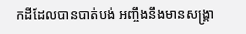កដីដែលបានបាត់បង់ អញ្ចឹងនឹងមានសង្គ្រា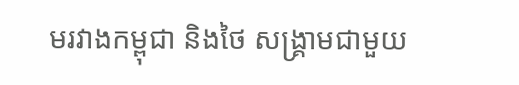មរវាងកម្ពុជា និងថៃ សង្គ្រាមជាមួយ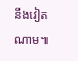នឹងវៀតណាម៕